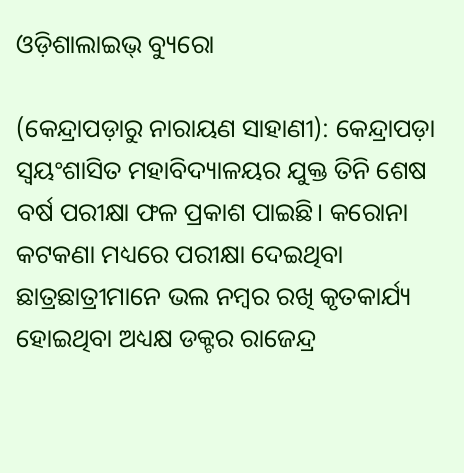ଓଡ଼ିଶାଲାଇଭ୍ ବ୍ୟୁରୋ

(କେନ୍ଦ୍ରାପଡ଼ାରୁ ନାରାୟଣ ସାହାଣୀ): କେନ୍ଦ୍ରାପଡ଼ା ସ୍ଵୟଂଶାସିତ ମହାବିଦ୍ୟାଳୟର ଯୁକ୍ତ ତିନି ଶେଷ ବର୍ଷ ପରୀକ୍ଷା ଫଳ ପ୍ରକାଶ ପାଇଛି। କରୋନା କଟକଣା ମଧ୍ୟରେ ପରୀକ୍ଷା ଦେଇଥିବା ଛାତ୍ରଛାତ୍ରୀମାନେ ଭଲ ନମ୍ବର ରଖି କୃତକାର୍ଯ୍ୟ ହୋଇଥିବା ଅଧ୍ୟକ୍ଷ ଡକ୍ଟର ରାଜେନ୍ଦ୍ର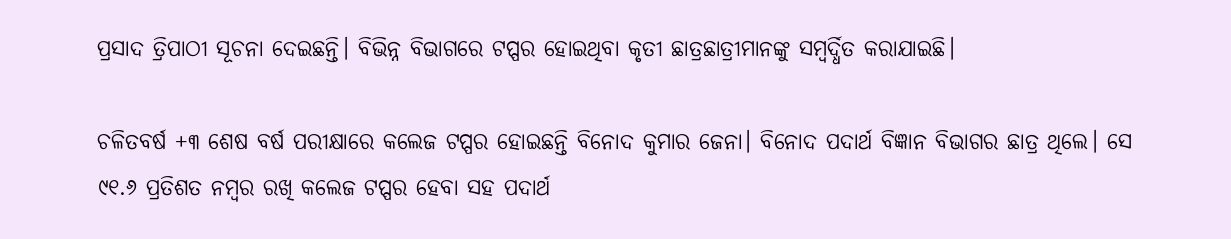ପ୍ରସାଦ ତ୍ରିପାଠୀ ସୂଚନା ଦେଇଛନ୍ତି। ବିଭିନ୍ନ ବିଭାଗରେ ଟପ୍ପର ହୋଇଥିବା କୃତୀ ଛାତ୍ରଛାତ୍ରୀମାନଙ୍କୁ ସମ୍ବର୍ଦ୍ଧିତ କରାଯାଇଛି।

ଚଳିତବର୍ଷ +୩ ଶେଷ ବର୍ଷ ପରୀକ୍ଷାରେ କଲେଜ ଟପ୍ପର ହୋଇଛନ୍ତି ବିନୋଦ କୁମାର ଜେନା। ବିନୋଦ ପଦାର୍ଥ ବିଜ୍ଞାନ ବିଭାଗର ଛାତ୍ର ଥିଲେ। ସେ ୯୧.୬ ପ୍ରତିଶତ ନମ୍ବର ରଖି କଲେଜ ଟପ୍ପର ହେବା ସହ ପଦାର୍ଥ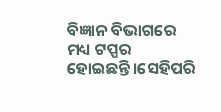ବିଜ୍ଞାନ ବିଭାଗରେ ମଧ୍ୟ ଟପ୍ପର ହୋଇଛନ୍ତି।ସେହିପରି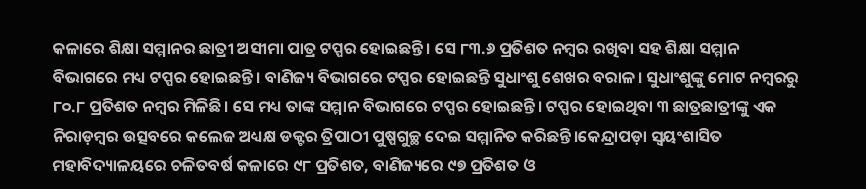କଳାରେ ଶିକ୍ଷା ସମ୍ମାନର ଛାତ୍ରୀ ଅସୀମା ପାତ୍ର ଟପ୍ପର ହୋଇଛନ୍ତି। ସେ ୮୩.୬ ପ୍ରତିଶତ ନମ୍ବର ରଖିବା ସହ ଶିକ୍ଷା ସମ୍ମାନ ବିଭାଗରେ ମଧ୍ୟ ଟପ୍ପର ହୋଇଛନ୍ତି। ବାଣିଜ୍ୟ ବିଭାଗରେ ଟପ୍ପର ହୋଇଛନ୍ତି ସୁଧାଂଶୁ ଶେଖର ବରାଳ। ସୁଧାଂଶୁଙ୍କୁ ମୋଟ ନମ୍ବରରୁ ୮୦.୮ ପ୍ରତିଶତ ନମ୍ବର ମିଳିଛି। ସେ ମଧ୍ୟ ତାଙ୍କ ସମ୍ମାନ ବିଭାଗରେ ଟପ୍ପର ହୋଇଛନ୍ତି। ଟପ୍ପର ହୋଇଥିବା ୩ ଛାତ୍ରଛାତ୍ରୀଙ୍କୁ ଏକ ନିରାଡ଼ମ୍ବର ଉତ୍ସବରେ କଲେଜ ଅଧ୍ୟକ୍ଷ ଡକ୍ଟର ତ୍ରିପାଠୀ ପୁଷ୍ପଗୁଚ୍ଛ ଦେଇ ସମ୍ମାନିତ କରିଛନ୍ତି।କେନ୍ଦ୍ରାପଡ଼ା ସ୍ଵୟଂଶାସିତ ମହାବିଦ୍ୟାଳୟରେ ଚଳିତବର୍ଷ କଳାରେ ୯୮ ପ୍ରତିଶତ, ବାଣିଜ୍ୟରେ ୯୭ ପ୍ରତିଶତ ଓ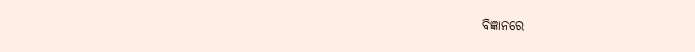ବିଜ୍ଞାନରେ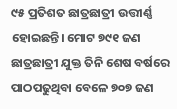୯୫ ପ୍ରତିଶତ ଛାତ୍ରଛାତ୍ରୀ ଉତ୍ତୀର୍ଣ୍ଣ ହୋଇଛନ୍ତି। ମୋଟ ୭୯୧ ଜଣ ଛାତ୍ରଛାତ୍ରୀ ଯୁକ୍ତ ତିନି ଶେଷ ବର୍ଷରେ ପାଠପଢୁଥିବା ବେଳେ ୭୦୭ ଜଣ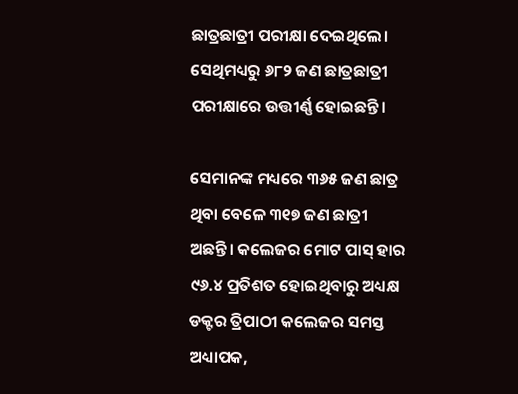ଛାତ୍ରଛାତ୍ରୀ ପରୀକ୍ଷା ଦେଇଥିଲେ। ସେଥିମଧ୍ୟରୁ ୬୮୨ ଜଣ ଛାତ୍ରଛାତ୍ରୀ ପରୀକ୍ଷାରେ ଉତ୍ତୀର୍ଣ୍ଣ ହୋଇଛନ୍ତି।

ସେମାନଙ୍କ ମଧ୍ୟରେ ୩୬୫ ଜଣ ଛାତ୍ର ଥିବା ବେଳେ ୩୧୭ ଜଣ ଛାତ୍ରୀ ଅଛନ୍ତି। କଲେଜର ମୋଟ ପାସ୍ ହାର ୯୬.୪ ପ୍ରତିଶତ ହୋଇଥିବାରୁ ଅଧ୍ୟକ୍ଷ ଡକ୍ଟର ତ୍ରିପାଠୀ କଲେଜର ସମସ୍ତ ଅଧ୍ୟାପକ,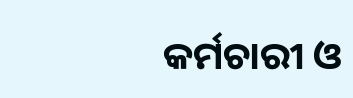କର୍ମଚାରୀ ଓ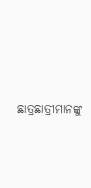ଛାତ୍ରଛାତ୍ରୀମାନଙ୍କୁ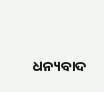ଧନ୍ୟବାଦ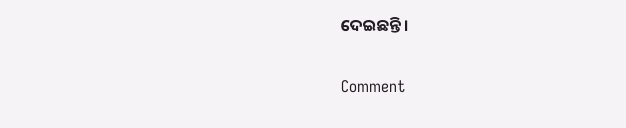ଦେଇଛନ୍ତି।

Comment